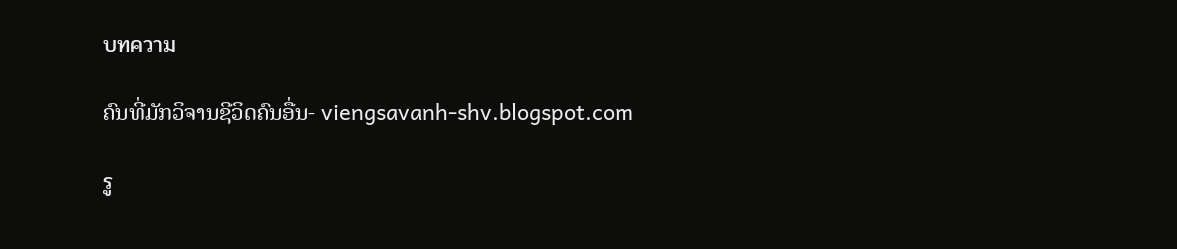บทความ

ຄົນທີ່ມັກວິຈານຊີວິດຄົນອື່ນ- viengsavanh-shv.blogspot.com

รู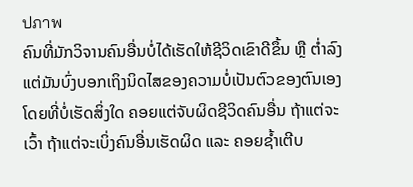ปภาพ
ຄົນທີ່ມັກວິຈານຄົນອື່ນບໍ່ໄດ້ເຮັດໃຫ້ຊີວິດເຂົາດີຂຶ້ນ ຫຼື ຕໍ່າລົງ ແຕ່ມັນບົ່ງບອກເຖິງນິດໄສຂອງຄວາມບໍ່ເປັນຕົວຂອງຕົນເອງ ໂດຍທີ່ບໍ່ເຮັດສິ່ງໃດ ຄອຍແຕ່ຈັບຜິດຊີວິດຄົນອື່ນ ຖ້າແຕ່ຈະເວົ້າ ຖ້າແຕ່ຈະເບິ່ງຄົນອື່ນເຮັດຜິດ ແລະ ຄອຍຊ້ຳເຕີບ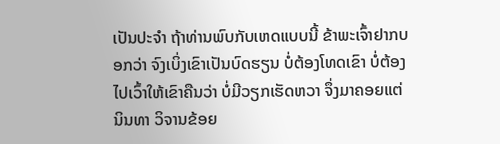ເປັນປະຈໍາ ຖ້າທ່ານພົບກັບເຫດແບບນີ້ ຂ້າພະເຈົ້າຢາກບອກວ່າ ຈົງເບິ່ງເຂົາເປັນບົດຮຽນ ບໍ່ຕ້ອງໂທດເຂົາ ບໍ່ຕ້ອງໄປເວົ້າໃຫ້ເຂົາຄືນວ່າ ບໍ່ມີວຽກເຮັດຫວາ ຈຶ່ງມາຄອຍແຕ່ນິນທາ ວິຈານຂ້ອຍ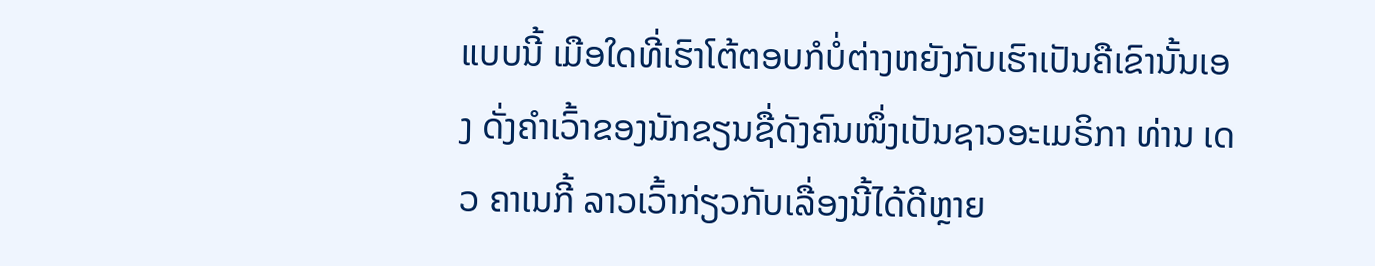ແບບນີ້ ເມືອໃດທີ່ເຮົາໂຕ້ຕອບກໍບໍ່ຕ່າງຫຍັງກັບເຮົາເປັນຄືເຂົານັ້ນເອງ ດັ່ງຄໍາເວົ້າຂອງນັກຂຽນຊື່ດັງຄົນໜຶ່ງເປັນຊາວອະເມຣິກາ ທ່ານ ເດວ ຄາເນກີ້ ລາວເວົ້າກ່ຽວກັບເລື່ອງນີ້ໄດ້ດີຫຼາຍ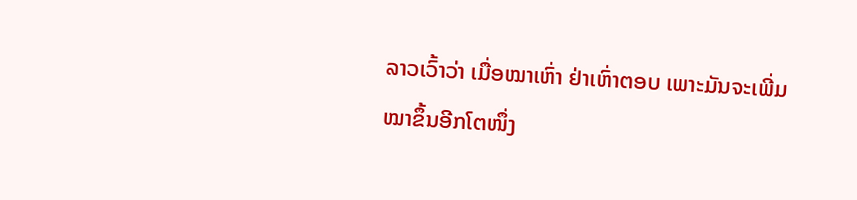ລາວເວົ້າວ່າ ເມື່ອໝາເຫົ່າ ຢ່າເຫົ່າຕອບ ເພາະມັນຈະເພີ່ມໝາຂຶ້ນອີກໂຕໜຶ່ງ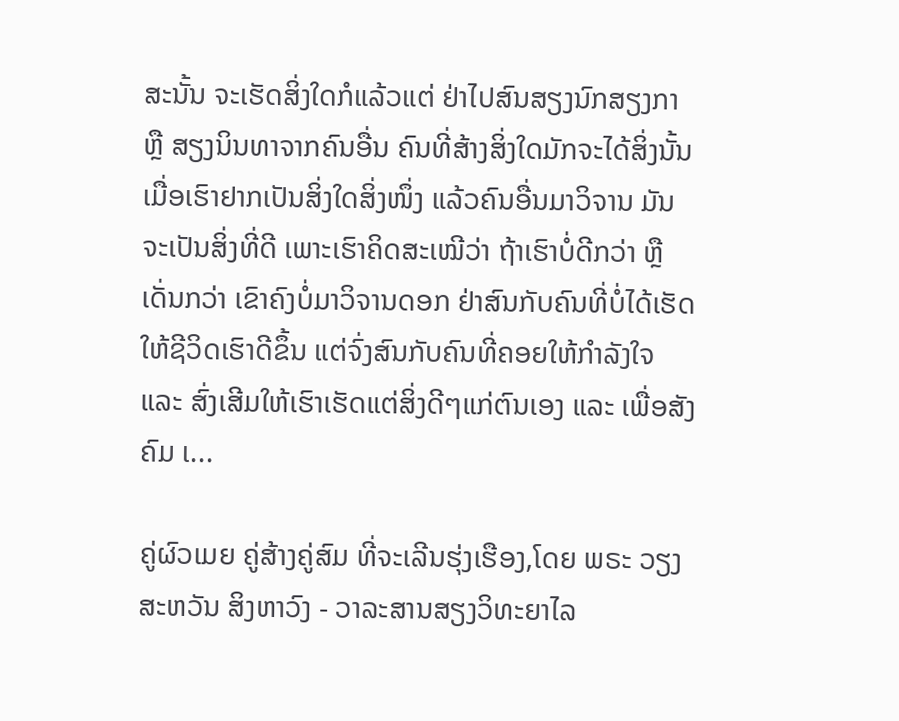ສະນັ້ນ ຈະເຮັດສິ່ງໃດກໍແລ້ວແຕ່ ຢ່າໄປສົນສຽງນົກສຽງກາ ຫຼື ສຽງນິນທາຈາກຄົນອື່ນ ຄົນທີ່ສ້າງສິ່ງໃດມັກຈະໄດ້ສິ່ງນັ້ນ ເມື່ອເຮົາຢາກເປັນສິ່ງໃດສິ່ງໜຶ່ງ ແລ້ວຄົນອື່ນມາວິຈານ ມັນຈະເປັນສິ່ງທີ່ດີ ເພາະເຮົາຄິດສະເໝີວ່າ ຖ້າເຮົາບໍ່ດີກວ່າ ຫຼື ເດັ່ນກວ່າ ເຂົາຄົງບໍ່ມາວິຈານດອກ ຢ່າສົນກັບຄົນທີ່ບໍ່ໄດ້ເຮັດໃຫ້ຊີວິດເຮົາດີຂຶ້ນ ແຕ່ຈົ່ງສົນກັບຄົນທີ່ຄອຍໃຫ້ກຳລັງໃຈ ແລະ ສົ່ງເສີມໃຫ້ເຮົາເຮັດແຕ່ສິ່ງດີໆແກ່ຕົນເອງ ແລະ ເພື່ອສັງຄົມ ເ...

ຄູ່ຜົວເມຍ ຄູ່ສ້າງຄູ່ສົມ ທີ່ຈະເລີນຮຸ່ງເຮືອງ,ໂດຍ ພຣະ ວຽງສະຫວັນ ສິງຫາວົງ - ວາລະສານສຽງວິທະຍາໄລ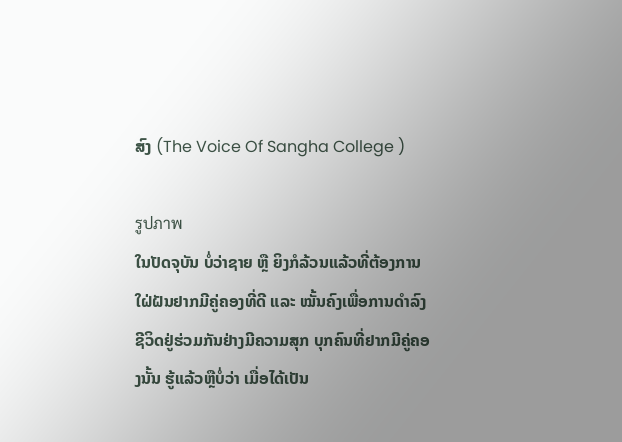ສົງ (The Voice Of Sangha College )

รูปภาพ
ໃນປັດຈຸບັນ ບໍ່ວ່າຊາຍ ຫຼື ຍິງກໍລ້ວນແລ້ວທີ່ຕ້ອງການໃຝ່ຝັນຢາກມີຄູ່ຄອງທີ່ດີ ແລະ ໝັ້ນຄົງເພື່ອການດໍາລົງຊີວິດຢູ່ຮ່ວມກັນຢ່າງມີຄວາມສຸກ ບຸກຄົນທີ່ຢາກມີຄູ່ຄອງນັ້ນ ຮູ້ແລ້ວຫຼືບໍ່ວ່າ ເມື່ອໄດ້ເປັນ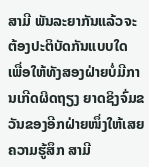ສາມີ ພັນລະຍາກັນແລ້ວຈະຕ້ອງປະຕິບັດກັນແບບໃດ ເພື່ອໃຫ້ທັງສອງຝ່າຍບໍ່ມີການເກີດຜິດຖຽງ ຍາດຊິງຈົ່ມຂວັນຂອງອີກຝ່າຍໜຶ່ງໃຫ້ເສຍຄວາມຮູ້ສຶກ ສາມີ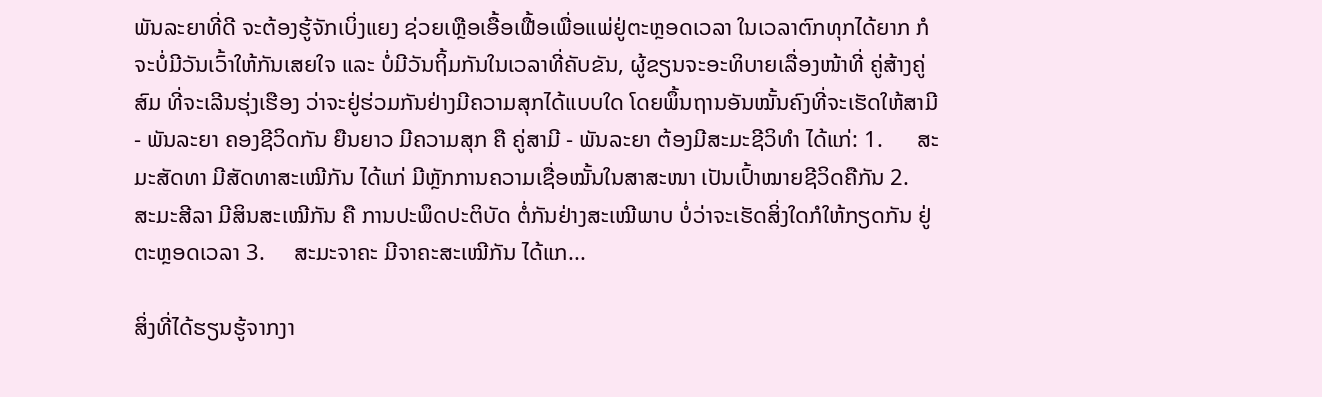ພັນລະຍາທີ່ດີ ຈະຕ້ອງຮູ້ຈັກເບິ່ງແຍງ ຊ່ວຍເຫຼືອເອື້ອເຟື້ອເພື່ອແພ່ຢູ່ຕະຫຼອດເວລາ ໃນເວລາຕົກທຸກໄດ້ຍາກ ກໍຈະບໍ່ມີວັນເວົ້າໃຫ້ກັນເສຍໃຈ ແລະ ບໍ່ມີວັນຖິ້ມກັນໃນເວລາທີ່ຄັບຂັນ, ຜູ້ຂຽນຈະອະທິບາຍເລື່ອງໜ້າທີ່ ຄູ່ສ້າງຄູ່ສົມ ທີ່ຈະເລີນຮຸ່ງເຮືອງ ວ່າຈະຢູ່ຮ່ວມກັນຢ່າງມີຄວາມສຸກໄດ້ແບບໃດ ໂດຍພຶ້ນຖານອັນໝັ້ນຄົງທີ່ຈະເຮັດໃຫ້ສາມີ - ພັນລະຍາ ຄອງຊີວິດກັນ ຍືນຍາວ ມີຄວາມສຸກ ຄື ຄູ່ສາມີ - ພັນລະຍາ ຕ້ອງມີສະມະຊີວິທໍາ ໄດ້ແກ່: 1.      ສະມະສັດທາ ມີສັດທາສະເໝີກັນ ໄດ້ແກ່ ມີຫຼັກການຄວາມເຊື່ອໝັ້ນໃນສາສະໜາ ເປັນເປົ້າໝາຍຊີວິດຄືກັນ 2.     ສະມະສີລາ ມີສິນສະເໝີກັນ ຄື ການປະພຶດປະຕິບັດ ຕໍ່ກັນຢ່າງສະເໝີພາບ ບໍ່ວ່າຈະເຮັດສິ່ງໃດກໍໃຫ້ກຽດກັນ ຢູ່ຕະຫຼອດເວລາ 3.     ສະມະຈາຄະ ມີຈາຄະສະເໝີກັນ ໄດ້ແກ...

ສິ່ງທີ່ໄດ້ຮຽນຮູ້ຈາກງາ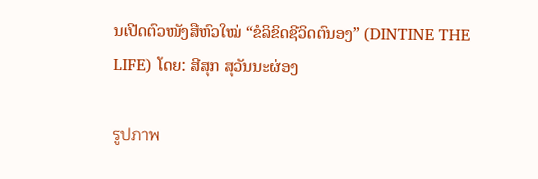ນເປີດຕົວໜັງສືຫົວໃໝ່ “ຂໍລິຂິດຊີວິດຕົນອງ” (DINTINE THE LIFE) ໂດຍ: ສີສຸກ ສຸວັນນະຜ່ອງ

รูปภาพ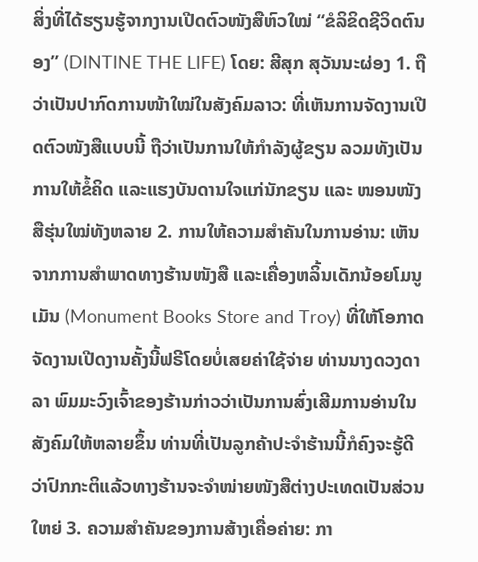ສິ່ງທີ່ໄດ້ຮຽນຮູ້ຈາກງານເປີດຕົວໜັງສືຫົວໃໝ່ “ຂໍລິຂິດຊີວິດຕົນອງ” (DINTINE THE LIFE) ໂດຍ: ສີສຸກ ສຸວັນນະຜ່ອງ 1. ຖືວ່າເປັນປາກົດການໜ້າໃໝ່ໃນສັງຄົມລາວ: ທີ່ເຫັນການຈັດງານເປີດຕົວໜັງສືແບບນີ້ ຖືວ່າເປັນການໃຫ້ກໍາລັງຜູ້ຂຽນ ລວມທັງເປັນການໃຫ້ຂໍ້ຄິດ ແລະແຮງບັນດານໃຈແກ່ນັກຂຽນ ແລະ ໜອນໜັງສືຮຸ່ນໃໝ່ທັງຫລາຍ 2. ການໃຫ້ຄວາມສໍາຄັນໃນການອ່ານ: ເຫັນຈາກການສໍາພາດທາງຮ້ານໜັງສື ແລະເຄື່ອງຫລິ້ນເດັກນ້ອຍໂມນູເມັນ (Monument Books Store and Troy) ທີ່ໃຫ້ໂອກາດຈັດງານເປີດງານຄັ້ງນີ້ຟຣີໂດຍບໍ່ເສຍຄ່າໃຊ້ຈ່າຍ ທ່ານນາງດວງດາລາ ພົມມະວົງເຈົ້າຂອງຮ້ານກ່າວວ່າເປັນການສົ່ງເສີມການອ່ານໃນສັງຄົມໃຫ້ຫລາຍຂຶ້ນ ທ່ານທີ່ເປັນລູກຄ້າປະຈໍາຮ້ານນີ້ກໍຄົງຈະຮູ້ດີວ່າປົກກະຕິແລ້ວທາງຮ້ານຈະຈຳໜ່າຍໜັງສືຕ່າງປະເທດເປັນສ່ວນໃຫຍ່ 3. ຄວາມສໍາຄັນຂອງການສ້າງເຄື່ອຄ່າຍ: ກາ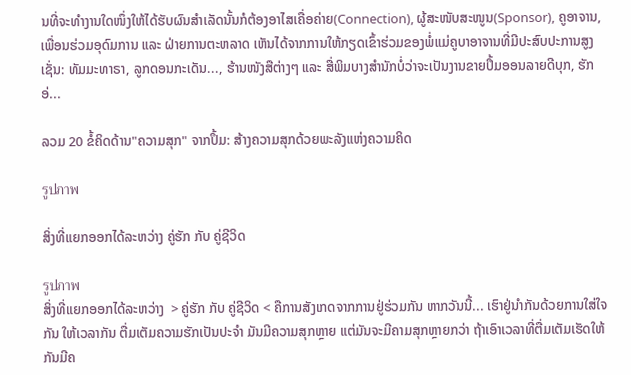ນທີ່ຈະທໍາງານໃດໜຶ່ງໃຫ້ໄດ້ຮັບຜົນສໍາເລັດນັ້ນກໍຕ້ອງອາໄສເຄື່ອຄ່າຍ(Connection), ຜູ້ສະໜັບສະໜູນ(Sponsor), ຄູອາຈານ, ເພື່ອນຮ່ວມອຸດົມການ ແລະ ຝ່າຍການຕະຫລາດ ເຫັນໄດ້ຈາກການໃຫ້ກຽດເຂົ້າຮ່ວມຂອງພໍ່ແມ່ຄູບາອາຈານທີ່ມີປະສົບປະການສູງເຊັ່ນ: ທັມມະທາຣາ, ລູກດອນກະເດັນ..., ຮ້ານໜັງສືຕ່າງໆ ແລະ ສື່ພິມບາງສໍານັກບໍ່ວ່າຈະເປັນງານຂາຍປຶ້ມອອນລາຍດີບຸກ, ຮັກອ່...

ລວມ 20 ຂໍ້ຄິດດ້ານ"ຄວາມສຸກ" ຈາກປຶ້ມ: ສ້າງຄວາມສຸກດ້ວຍພະລັງແຫ່ງຄວາມຄິດ

รูปภาพ

ສິ່ງທີ່ແຍກອອກໄດ້ລະຫວ່າງ ຄູ່ຮັກ ກັບ ຄູ່ຊີວິດ

รูปภาพ
ສິ່ງທີ່ແຍກອອກໄດ້ລະຫວ່າງ  > ຄູ່ຮັກ ກັບ ຄູ່ຊີວິດ < ຄືການສັງເກດຈາກການຢູ່ຮ່ວມກັນ ຫາກວັນນີ້... ເຮົາຢູ່ນຳກັນດ້ວຍການໃສ່ໃຈກັນ ໃຫ້ເວລາກັນ ຕື່ມເຕັມຄວາມຮັກເປັນປະຈໍາ ມັນມີຄວາມສຸກຫຼາຍ ແຕ່ມັນຈະມີຄາມສຸກຫຼາຍກວ່າ ຖ້າເອົາເວລາທີ່ຕື່ມເຕັມເຮັດໃຫ້ກັນມີຄ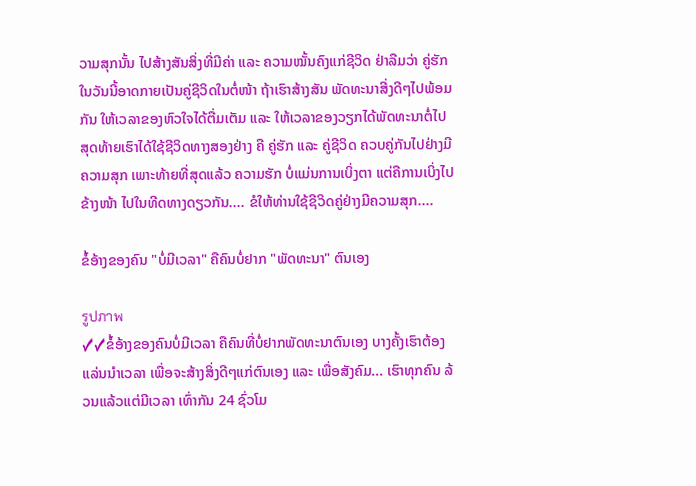ວາມສຸກນັ້ນ ໄປສ້າງສັນສິ່ງທີ່ມີຄ່າ ແລະ ຄວາມໝັ້ນຄົງແກ່ຊີວິດ ຢ່າລືມວ່າ ຄູ່ຮັກໃນວັນນີ້ອາດກາຍເປັນຄູ່ຊີວິດໃນຕໍ່ໜ້າ ຖ້າເຮົາສ້າງສັນ ພັດທະນາສີ່ງດີໆໄປພ້ອມກັນ ໃຫ້ເວລາຂອງຫົວໃຈໄດ້ຕື່ມເຕັມ ແລະ ໃຫ້ເວລາຂອງວຽກໄດ້ພັດທະນາຕໍ່ໄປ ສຸດທ້າຍເຮົາໄດ້ໃຊ້ຊີວິດທາງສອງຢ່າງ ຄື ຄູ່ຮັກ ແລະ ຄູ່ຊີວິດ ຄວບຄູ່ກັນໄປຢ່າງມີຄວາມສຸກ ເພາະທ້າຍທີ່ສຸດແລ້ວ ຄວາມຮັກ ບໍ່ແມ່ນການເບິ່ງຕາ ແຕ່ຄືການເບິ່ງໄປຂ້າງໜ້າ ໄປໃນທີດທາງດຽວກັນ.... ຂໍໃຫ້ທ່ານໃຊ້ຊີວິດຄູ່ຢ່າງມີຄວາມສຸກ....

ຂໍ້ອ້າງຂອງຄົນ "ບໍ່ມີເວລາ" ຄືຄົນບໍ່ຢາກ "ພັດທະນາ" ຕົນເອງ

รูปภาพ
✓✓ຂໍ້ອ້າງຂອງຄົນບໍ່ມີເວລາ ຄືຄົນທີ່ບໍ່ຢາກພັດທະນາຕົນເອງ ບາງຄັ້ງເຮົາຕ້ອງແລ່ນນໍາເວລາ ເພື່ອຈະສ້າງສິ່ງດີໆແກ່ຕົນເອງ ແລະ ເພື່ອສັງຄົມ... ເຮົາທຸກຄົນ ລ້ວນແລ້ວແຕ່ມີເວລາ ເທົ່າກັນ 24 ຊົ່ວໂມ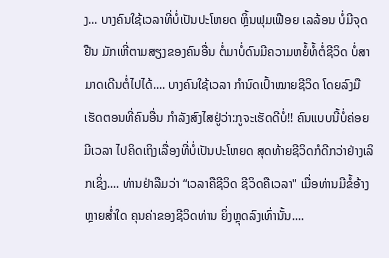ງ... ບາງຄົນໃຊ້ເວລາທີ່ບໍ່ເປັນປະໂຫຍດ ຫຼິ້ນຟຸມເຟືອຍ ເລລ້ອນ ບໍ່ມີຈຸດຢືນ ມັກເຫີ່ຕາມສຽງຂອງຄົນອື່ນ ຕໍ່ມາບໍ່ດົນມີຄວາມຫຍໍ້ທໍ້ຕໍ່ຊີວິດ ບໍ່ສາມາດເດີນຕໍ່ໄປໄດ້.... ບາງຄົນໃຊ້ເວລາ ກຳນົດເປົ້າໝາຍຊີວິດ ໂດຍລົງມືເຮັດຕອນທີ່ຄົນອື່ນ ກຳລັງສົງໄສຢູ່ວ່າ:ກູຈະເຮັດດີບໍ່!! ຄົນແບບນີ້ບໍ່ຄ່ອຍມີເວລາ ໄປຄິດເຖິງເລື່ອງທີ່ບໍ່ເປັນປະໂຫຍດ ສຸດທ້າຍຊີວິດກໍດີກວ່າຢ່າງເລິກເຊິ່ງ.... ທ່ານຢ່າລືມວ່າ “ເວລາຄືຊີວິດ ຊີວິດຄືເວລາ" ເມື່ອທ່ານມີຂໍ້ອ້າງຫຼາຍສ່ຳໃດ ຄຸນຄ່າຂອງຊີວິດທ່ານ ຍິ່ງຫຼຸດລົງເທົ່ານັ້ນ....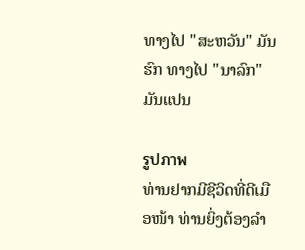ທາງໄປ "ສະຫວັນ" ມັນຮົກ ທາງໄປ "ນາລົກ" ມັນແປນ

รูปภาพ
ທ່ານຢາກມີຊີວິດທີ່ດີເມືອໜ້າ ທ່ານຍິ່ງຕ້ອງລໍາ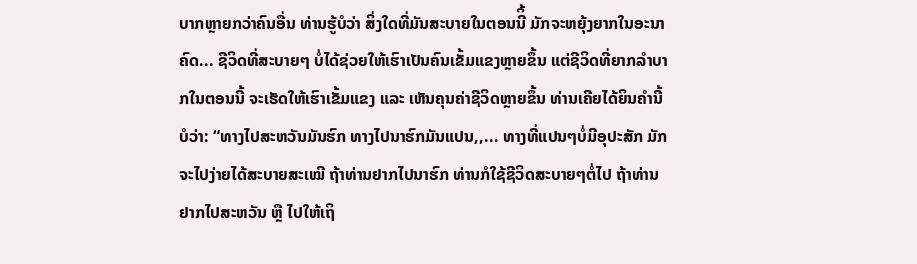ບາກຫຼາຍກວ່າຄົນອື່ນ ທ່ານຮູ້ບໍວ່າ ສິ່ງໃດທີ່ມັນສະບາຍໃນຕອນນີິ້ ມັກຈະຫຍຸ້ງຍາກໃນອະນາຄົດ... ຊີວິດທີ່ສະບາຍໆ ບໍ່ໄດ້ຊ່ວຍໃຫ້ເຮົາເປັນຄົນເຂັ້ມແຂງຫຼາຍຂຶ້ນ ແຕ່ຊີວິດທີ່ຍາກລໍາບາກໃນຕອນນີ້ ຈະເຮັດໃຫ້ເຮົາເຂັ້ມແຂງ ແລະ ເຫັນຄຸນຄ່າຊີວິດຫຼາຍຂຶ້ນ ທ່ານເຄີຍໄດ້ຍິນຄໍານີ້ບໍວ່າ: “ທາງໄປສະຫວັນມັນຮົກ ທາງໄປນາຮົກມັນແປນ,,... ທາງທີ່ແປນໆບໍ່ມີອຸປະສັກ ມັກຈະໄປງ່າຍໄດ້ສະບາຍສະເໝີ ຖ້າທ່ານຢາກໄປນາຮົກ ທ່ານກໍໃຊ້ຊີວິດສະບາຍໆຕໍ່ໄປ ຖ້າທ່ານຢາກໄປສະຫວັນ ຫຼື ໄປໃຫ້ເຖິ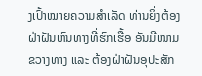ງເປົ້າໝາຍຄວາມສໍາເລັດ ທ່ານຍິ່ງຕ້ອງຝ່າຝັນຫົນທາງທີ່ຮົກເຮື້ອ ອັນມີໜາມຂວາງທາງ ແລະ ຕ້ອງຝ່າຝັນອຸປະສັກ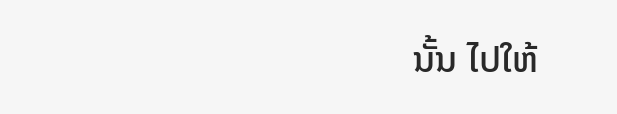ນັ້ນ ໄປໃຫ້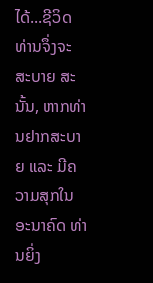ໄດ້...ຊີວິດທ່ານຈຶ່ງຈະສະບາຍ ສະນັ້ນ, ຫາກທ່ານຢາກສະບາຍ ແລະ ມີຄວາມສຸກໃນອະນາຄົດ ທ່ານຍິ່ງ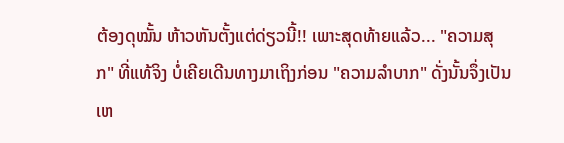ຕ້ອງດຸໝັ້ນ ຫ້າວຫັນຕັ້ງແຕ່ດ່ຽວນີ້!! ເພາະສຸດທ້າຍແລ້ວ... "ຄວາມສຸກ" ທີ່ແທ້ຈິງ ບໍ່ເຄີຍເດີນທາງມາເຖິງກ່ອນ "ຄວາມລໍາບາກ" ດັ່ງນັ້ນຈຶ່ງເປັນເຫ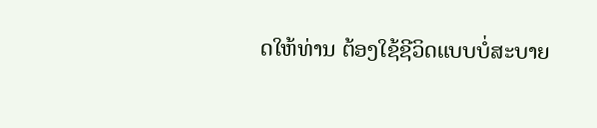ດໃຫ້ທ່ານ ຕ້ອງໃຊ້ຊີວິດແບບບໍ່ສະບາຍ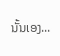ນັ້ນເອງ...